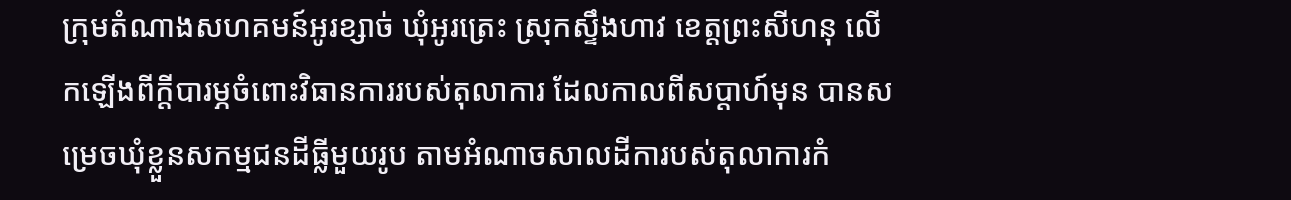ក្រុមតំណាងសហគមន៍អូរខ្សាច់ ឃុំអូរត្រេះ ស្រុកស្ទឹងហាវ ខេត្តព្រះសីហនុ លើកឡើងពីក្តីបារម្ភចំពោះវិធានការរបស់តុលាការ ដែលកាលពីសប្តាហ៍មុន បានសម្រេចឃុំខ្លួនសកម្មជនដីធ្លីមួយរូប តាមអំណាចសាលដីការបស់តុលាការកំ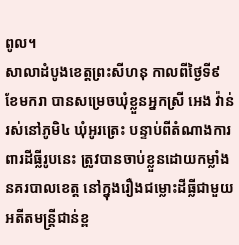ពូល។
សាលាដំបូងខេត្តព្រះសីហនុ កាលពីថ្ងៃទី៩ ខែមករា បានសម្រេចឃុំខ្លួនអ្នកស្រី អេង វ៉ាន់ រស់នៅភូមិ៤ ឃុំអូរត្រេះ បន្ទាប់ពីតំណាងការពារដីធ្លីរូបនេះ ត្រូវបានចាប់ខ្លួនដោយកម្លាំងនគរបាលខេត្ត នៅក្នុងរឿងជម្លោះដីធ្លីជាមួយអតីតមន្ត្រីជាន់ខ្ព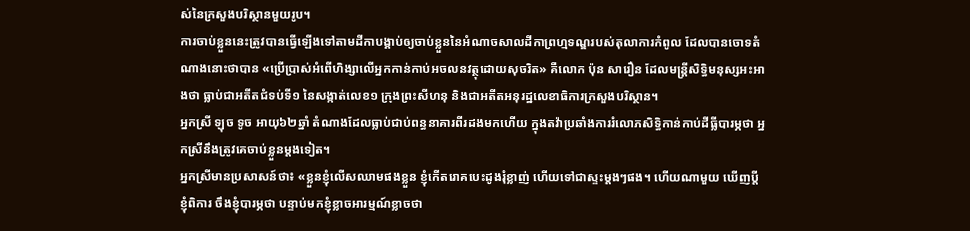ស់នៃក្រសួងបរិស្ថានមួយរូប។
ការចាប់ខ្លួននេះត្រូវបានធ្វើឡើងទៅតាមដីកាបង្គាប់ឲ្យចាប់ខ្លួននៃអំណាចសាលដីកាព្រហ្មទណ្ឌរបស់តុលាការកំពូល ដែលបានចោទតំណាងនោះថាបាន «ប្រើប្រាស់អំពើហិង្សាលើអ្នកកាន់កាប់អចលនវត្ថុដោយសុចរិត» គឺលោក ប៉ុន សារឿន ដែលមន្រ្តីសិទ្ធិមនុស្សអះអាងថា ធ្លាប់ជាអតីតជំទប់ទី១ នៃសង្កាត់លេខ១ ក្រុងព្រះសីហនុ និងជាអតីតអនុរដ្ឋលេខាធិការក្រសួងបរិស្ថាន។
អ្នកស្រី ឡុច ទូច អាយុ៦២ឆ្នាំ តំណាងដែលធ្លាប់ជាប់ពន្ធនាគារពីរដងមកហើយ ក្នុងតវ៉ាប្រឆាំងការរំលោភសិទ្ធិកាន់កាប់ដីធ្លីបារម្ភថា អ្នកស្រីនឹងត្រូវគេចាប់ខ្លួនម្តងទៀត។
អ្នកស្រីមានប្រសាសន៍ថា៖ «ខ្លួនខ្ញុំលើសឈាមផងខ្លួន ខ្ញុំកើតរោគបេះដូងរុំខ្លាញ់ ហើយទៅជាស្ទះម្តងៗផង។ ហើយណាមួយ ឃើញប្តីខ្ញុំពិការ ចឹងខ្ញុំបារម្ភថា បន្ទាប់មកខ្ញុំខ្លាចអារម្មណ៍ខ្លាចថា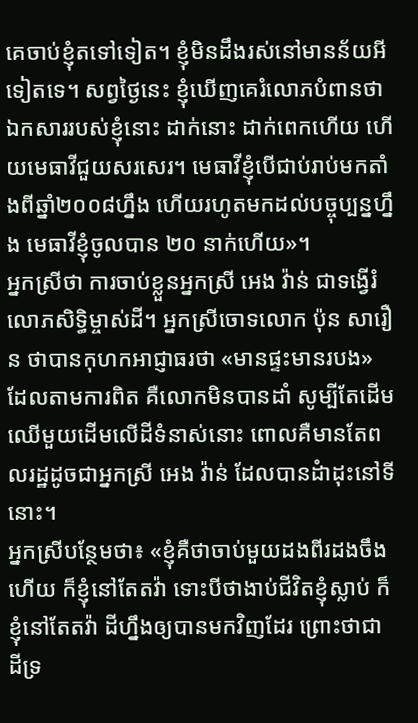គេចាប់ខ្ញុំតទៅទៀត។ ខ្ញុំមិនដឹងរស់នៅមានន័យអីទៀតទេ។ សព្វថ្ងៃនេះ ខ្ញុំឃើញគេរំលោភបំពានថាឯកសាររបស់ខ្ញុំនោះ ដាក់នោះ ដាក់ពេកហើយ ហើយមេធាវីជួយសរសេរ។ មេធាវីខ្ញុំបើជាប់រាប់មកតាំងពីឆ្នាំ២០០៨ហ្នឹង ហើយរហូតមកដល់បច្ចុប្បន្នហ្នឹង មេធាវីខ្ញុំចូលបាន ២០ នាក់ហើយ»។
អ្នកស្រីថា ការចាប់ខ្លួនអ្នកស្រី អេង វ៉ាន់ ជាទង្វើរំលោភសិទ្ធិម្ចាស់ដី។ អ្នកស្រីចោទលោក ប៉ុន សារឿន ថាបានកុហកអាជ្ញាធរថា «មានផ្ទះមានរបង» ដែលតាមការពិត គឺលោកមិនបានដាំ សូម្បីតែដើមឈើមួយដើមលើដីទំនាស់នោះ ពោលគឺមានតែពលរដ្ឋដូចជាអ្នកស្រី អេង វ៉ាន់ ដែលបានដំាដុះនៅទីនោះ។
អ្នកស្រីបន្ថែមថា៖ «ខ្ញុំគឺថាចាប់មួយដងពីរដងចឹងហើយ ក៏ខ្ញុំនៅតែតវ៉ា ទោះបីថាងាប់ជីវិតខ្ញុំស្លាប់ ក៏ខ្ញុំនៅតែតវ៉ា ដីហ្នឹងឲ្យបានមកវិញដែរ ព្រោះថាជាដីទ្រ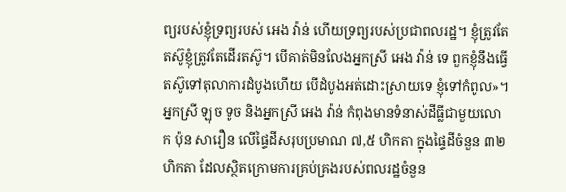ព្យរបស់ខ្ញុំទ្រព្យរបស់ អេង វ៉ាន់ ហើយទ្រព្យរបស់ប្រជាពលរដ្ឋ។ ខ្ញុំត្រូវតែតស៊ូខ្ញុំត្រូវតែដើរតស៊ូ។ បើគាត់មិនលែងអ្នកស្រី អេង វ៉ាន់ ទេ ពួកខ្ញុំនឹងធ្វើ តស៊ូទៅតុលាការដំបូងហើយ បើដំបូងអត់ដោះស្រាយទេ ខ្ញុំទៅកំពូល»។
អ្នកស្រី ឡុច ទូច និងអ្នកស្រី អេង វ៉ាន់ កំពុងមានទំនាស់ដីធ្លីជាមួយលោក ប៉ុន សារឿន លើផ្ទៃដីសរុបប្រមាណ ៧,៥ ហិកតា ក្នុងផ្ទៃដីចំនួន ៣២ ហិកតា ដែលស្ថិតក្រោមការគ្រប់គ្រងរបស់ពលរដ្ឋចំនួន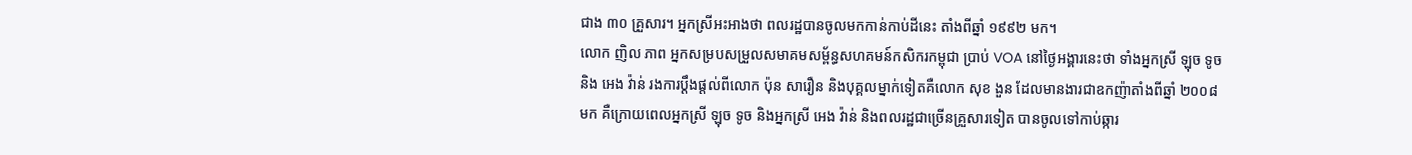ជាង ៣០ គ្រួសារ។ អ្នកស្រីអះអាងថា ពលរដ្ឋបានចូលមកកាន់កាប់ដីនេះ តាំងពីឆ្នាំ ១៩៩២ មក។
លោក ញិល ភាព អ្នកសម្របសម្រួលសមាគមសម្ព័ន្ធសហគមន៍កសិករកម្ពុជា ប្រាប់ VOA នៅថ្ងៃអង្គារនេះថា ទាំងអ្នកស្រី ឡុច ទូច និង អេង វ៉ាន់ រងការប្តឹងផ្តល់ពីលោក ប៉ុន សារឿន និងបុគ្គលម្នាក់ទៀតគឺលោក សុខ ងួន ដែលមានងារជាឧកញ៉ាតាំងពីឆ្នាំ ២០០៨ មក គឺក្រោយពេលអ្នកស្រី ឡុច ទូច និងអ្នកស្រី អេង វ៉ាន់ និងពលរដ្ឋជាច្រើនគ្រួសារទៀត បានចូលទៅកាប់ឆ្ការ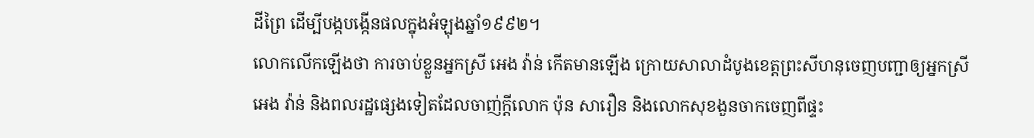ដីព្រៃ ដើម្បីបង្កបង្កើនផលក្នុងអំឡុងឆ្នាំ១៩៩២។
លោកលើកឡើងថា ការចាប់ខ្លួនអ្នកស្រី អេង វ៉ាន់ កើតមានឡើង ក្រោយសាលាដំបូងខេត្តព្រះសីហនុចេញបញ្ជាឲ្យអ្នកស្រី អេង វ៉ាន់ និងពលរដ្ឋផ្សេងទៀតដែលចាញ់ក្តីលោក ប៉ុន សារឿន និងលោកសុខងួនចាកចេញពីផ្ទះ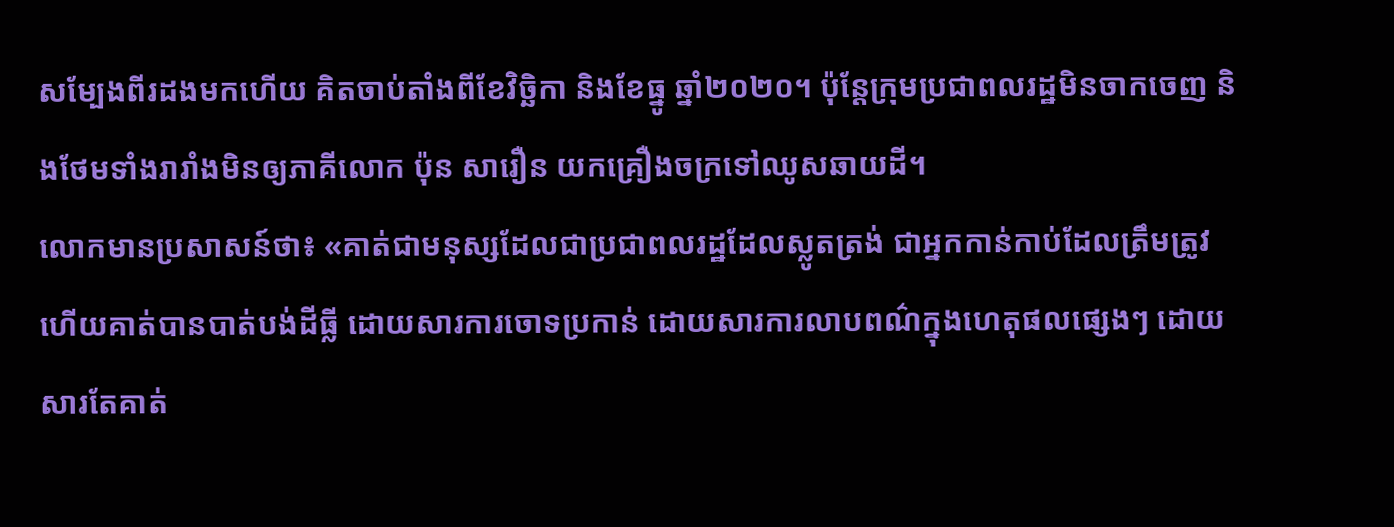សម្បែងពីរដងមកហើយ គិតចាប់តាំងពីខែវិច្ឆិកា និងខែធ្នូ ឆ្នាំ២០២០។ ប៉ុន្តែក្រុមប្រជាពលរដ្ឋមិនចាកចេញ និងថែមទាំងរារាំងមិនឲ្យភាគីលោក ប៉ុន សារឿន យកគ្រឿងចក្រទៅឈូសឆាយដី។
លោកមានប្រសាសន៍ថា៖ «គាត់ជាមនុស្សដែលជាប្រជាពលរដ្ឋដែលស្លូតត្រង់ ជាអ្នកកាន់កាប់ដែលត្រឹមត្រូវ ហើយគាត់បានបាត់បង់ដីធ្លី ដោយសារការចោទប្រកាន់ ដោយសារការលាបពណ៌ក្នុងហេតុផលផ្សេងៗ ដោយសារតែគាត់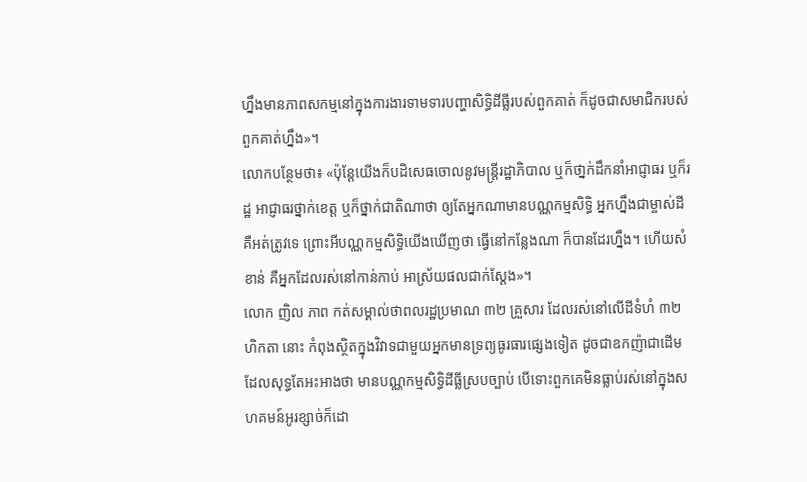ហ្នឹងមានភាពសកម្មនៅក្នុងការងារទាមទារបញ្ហាសិទ្ធិដីធ្លីរបស់ពួកគាត់ ក៏ដូចជាសមាជិករបស់ពួកគាត់ហ្នឹង»។
លោកបន្ថែមថា៖ «ប៉ុន្តែយើងក៏បដិសេធចោលនូវមន្ត្រីរដ្ឋាភិបាល ឬក៏ថា្នក់ដឹកនាំអាជ្ញាធរ ឬក៏រដ្ឋ អាជ្ញាធរថ្នាក់ខេត្ត ឬក៏ថ្នាក់ជាតិណាថា ឲ្យតែអ្នកណាមានបណ្ណកម្មសិទ្ធិ អ្នកហ្នឹងជាម្ចាស់ដី គឺអត់ត្រូវទេ ព្រោះអីបណ្ណកម្មសិទ្ធិយើងឃើញថា ធ្វើនៅកន្លែងណា ក៏បានដែរហ្នឹង។ ហើយសំខាន់ គឺអ្នកដែលរស់នៅកាន់កាប់ អាស្រ័យផលជាក់ស្តែង»។
លោក ញិល ភាព កត់សម្គាល់ថាពលរដ្ឋប្រមាណ ៣២ គ្រួសារ ដែលរស់នៅលើដីទំហំ ៣២ ហិកតា នោះ កំពុងស្ថិតក្នុងវិវាទជាមួយអ្នកមានទ្រព្យធូរធារផ្សេងទៀត ដូចជាឧកញ៉ាជាដើម ដែលសុទ្ធតែអះអាងថា មានបណ្ណកម្មសិទ្ធិដីធ្លីស្របច្បាប់ បើទោះពួកគេមិនធ្លាប់រស់នៅក្នុងសហគមន៍អូរខ្សាច់ក៏ដោ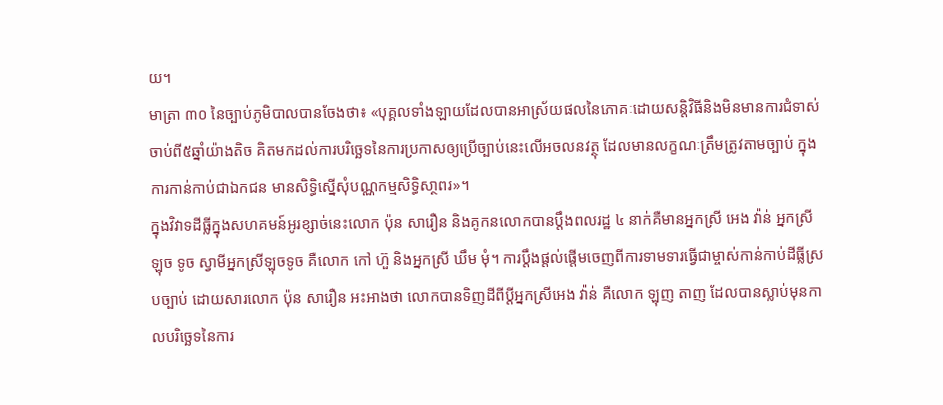យ។
មាត្រា ៣០ នៃច្បាប់ភូមិបាលបានចែងថា៖ «បុគ្គលទាំងឡាយដែលបានអាស្រ័យផលនៃភោគៈដោយសន្តិវិធីនិងមិនមានការជំទាស់ ចាប់ពី៥ឆ្នាំយ៉ាងតិច គិតមកដល់ការបរិច្ឆេទនៃការប្រកាសឲ្យប្រើច្បាប់នេះលើអចលនវត្ថុ ដែលមានលក្ខណៈត្រឹមត្រូវតាមច្បាប់ ក្នុងការកាន់កាប់ជាឯកជន មានសិទ្ធិសើ្នសុំបណ្ណកម្មសិទ្ធិសា្ថពរ»។
ក្នុងវិវាទដីធ្លីក្នុងសហគមន៍អូរខ្សាច់នេះលោក ប៉ុន សារឿន និងគូកនលោកបានប្តឹងពលរដ្ឋ ៤ នាក់គឺមានអ្នកស្រី អេង វ៉ាន់ អ្នកស្រី ឡុច ទូច ស្វាមីអ្នកស្រីឡុចទូច គឺលោក កៅ ហ៊ួ និងអ្នកស្រី ឃឹម មុំ។ ការប្តឹងផ្តល់ផ្តើមចេញពីការទាមទារធ្វើជាម្ចាស់កាន់កាប់ដីធ្លីស្របច្បាប់ ដោយសារលោក ប៉ុន សារឿន អះអាងថា លោកបានទិញដីពីប្តីអ្នកស្រីអេង វ៉ាន់ គឺលោក ឡុញ តាញ ដែលបានស្លាប់មុនកាលបរិច្ឆេទនៃការ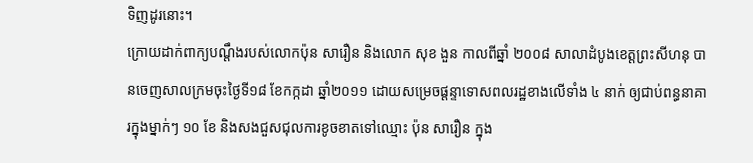ទិញដូរនោះ។
ក្រោយដាក់ពាក្យបណ្តឹងរបស់លោកប៉ុន សារឿន និងលោក សុខ ងួន កាលពីឆ្នាំ ២០០៨ សាលាដំបូងខេត្តព្រះសីហនុ បានចេញសាលក្រមចុះថ្ងៃទី១៨ ខែកក្កដា ឆ្នាំ២០១១ ដោយសម្រេចផ្តន្ទាទោសពលរដ្ឋខាងលើទាំង ៤ នាក់ ឲ្យជាប់ពន្ធនាគារក្នុងម្នាក់ៗ ១០ ខែ និងសងជួសជុលការខូចខាតទៅឈ្មោះ ប៉ុន សារឿន ក្នុង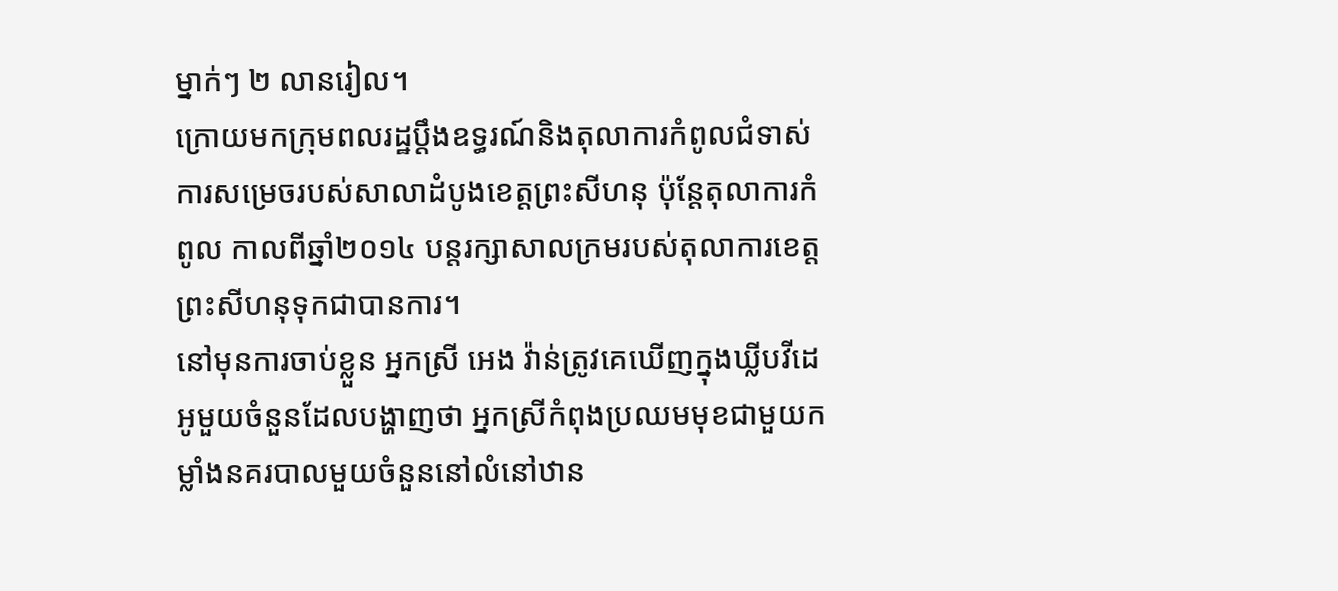ម្នាក់ៗ ២ លានរៀល។
ក្រោយមកក្រុមពលរដ្ឋប្តឹងឧទ្ធរណ៍និងតុលាការកំពូលជំទាស់ការសម្រេចរបស់សាលាដំបូងខេត្តព្រះសីហនុ ប៉ុន្តែតុលាការកំពូល កាលពីឆ្នាំ២០១៤ បន្តរក្សាសាលក្រមរបស់តុលាការខេត្តព្រះសីហនុទុកជាបានការ។
នៅមុនការចាប់ខ្លួន អ្នកស្រី អេង វ៉ាន់ត្រូវគេឃើញក្នុងឃ្លីបវីដេអូមួយចំនួនដែលបង្ហាញថា អ្នកស្រីកំពុងប្រឈមមុខជាមួយកម្លាំងនគរបាលមួយចំនួននៅលំនៅឋាន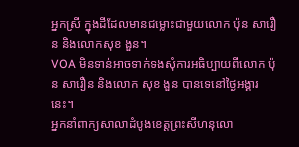អ្នកស្រី ក្នុងដីដែលមានជម្លោះជាមួយលោក ប៉ុន សារឿន និងលោកសុខ ងួន។
VOA មិនទាន់អាចទាក់ទងសុំការអធិប្បាយពីលោក ប៉ុន សារឿន និងលោក សុខ ងួន បានទេនៅថ្ងៃអង្គារនេះ។
អ្នកនាំពាក្យសាលាដំបូងខេត្តព្រះសីហនុលោ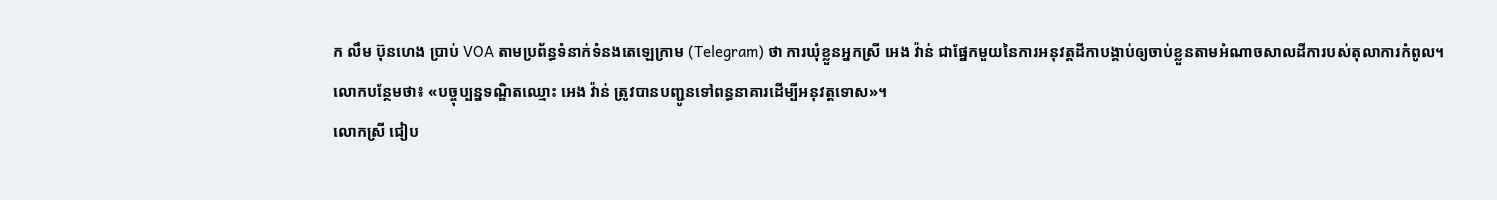ក លឹម ប៊ុនហេង ប្រាប់ VOA តាមប្រព័ន្ធទំនាក់ទំនងតេឡេក្រាម (Telegram) ថា ការឃុំខ្លួនអ្នកស្រី អេង វ៉ាន់ ជាផ្នែកមួយនៃការអនុវត្តដីកាបង្គាប់ឲ្យចាប់ខ្លួនតាមអំណាចសាលដីការបស់តុលាការកំពូល។
លោកបន្ថែមថា៖ «បច្ចុប្បន្នទណ្ឌិតឈ្មោះ អេង វ៉ាន់ ត្រូវបានបញ្ជូនទៅពន្ធនាគារដើម្បីអនុវត្តទោស»។
លោកស្រី ជៀប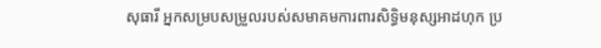សុធារី អ្នកសម្របសម្រួលរបស់សមាគមការពារសិទ្ធិមនុស្សអាដហុក ប្រ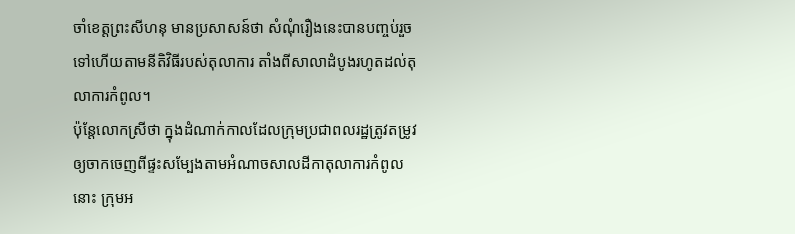ចាំខេត្តព្រះសីហនុ មានប្រសាសន៍ថា សំណុំរឿងនេះបានបញ្ចប់រួចទៅហើយតាមនីតិវិធីរបស់តុលាការ តាំងពីសាលាដំបូងរហូតដល់តុលាការកំពូល។
ប៉ុន្តែលោកស្រីថា ក្នុងដំណាក់កាលដែលក្រុមប្រជាពលរដ្ឋត្រូវតម្រូវឲ្យចាកចេញពីផ្ទះសម្បែងតាមអំណាចសាលដីកាតុលាការកំពូលនោះ ក្រុមអ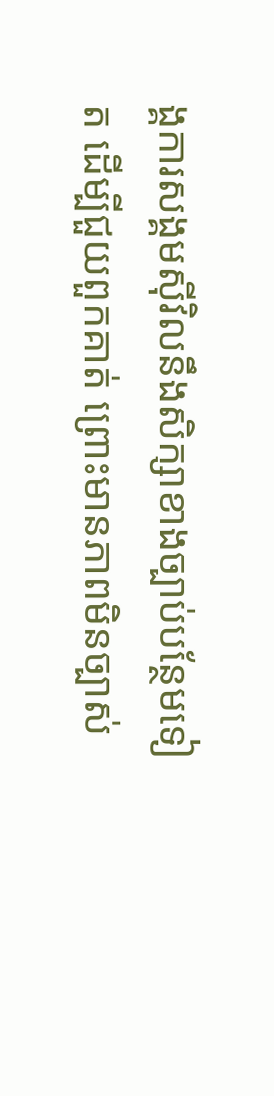ង្គការសង្គមស៊ីវិលនឹងសិក្សាខាងច្បាប់បន្ថែមទៀត ដើម្បីជួយពួកគាត់ ព្រោះមានភាពមិនច្បាស់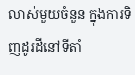លាស់មួយចំនួន ក្នុងការទិញដូរដីនៅទីតាំ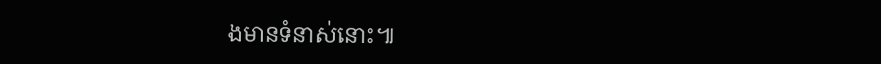ងមានទំនាស់នោះ៕